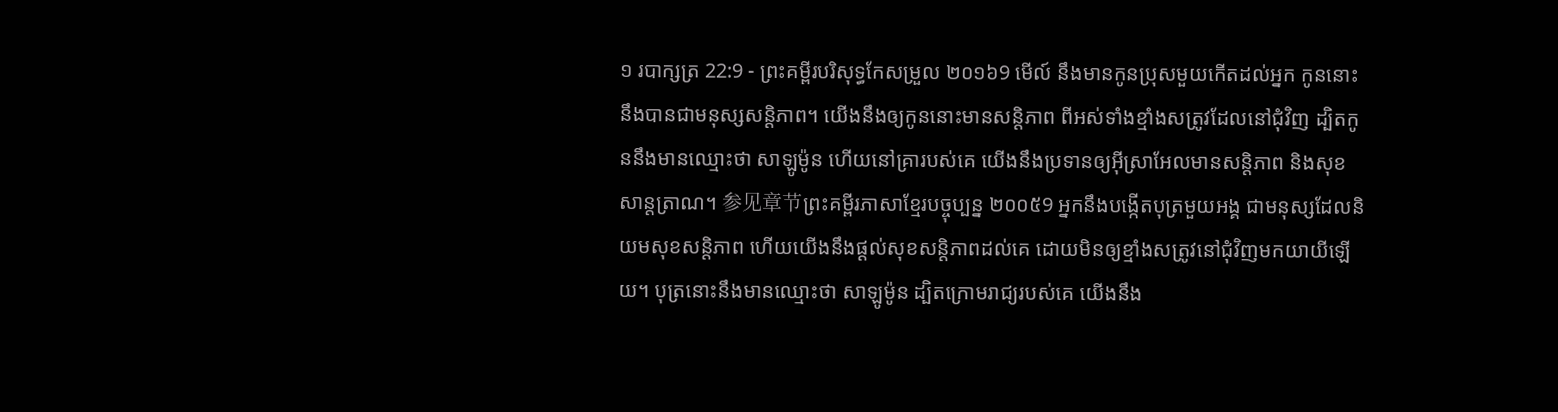១ របាក្សត្រ 22:9 - ព្រះគម្ពីរបរិសុទ្ធកែសម្រួល ២០១៦9 មើល៍ នឹងមានកូនប្រុសមួយកើតដល់អ្នក កូននោះនឹងបានជាមនុស្សសន្ដិភាព។ យើងនឹងឲ្យកូននោះមានសន្ដិភាព ពីអស់ទាំងខ្មាំងសត្រូវដែលនៅជុំវិញ ដ្បិតកូននឹងមានឈ្មោះថា សាឡូម៉ូន ហើយនៅគ្រារបស់គេ យើងនឹងប្រទានឲ្យអ៊ីស្រាអែលមានសន្ដិភាព និងសុខសាន្តត្រាណ។ 参见章节ព្រះគម្ពីរភាសាខ្មែរបច្ចុប្បន្ន ២០០៥9 អ្នកនឹងបង្កើតបុត្រមួយអង្គ ជាមនុស្សដែលនិយមសុខសន្តិភាព ហើយយើងនឹងផ្ដល់សុខសន្តិភាពដល់គេ ដោយមិនឲ្យខ្មាំងសត្រូវនៅជុំវិញមកយាយីឡើយ។ បុត្រនោះនឹងមានឈ្មោះថា សាឡូម៉ូន ដ្បិតក្រោមរាជ្យរបស់គេ យើងនឹង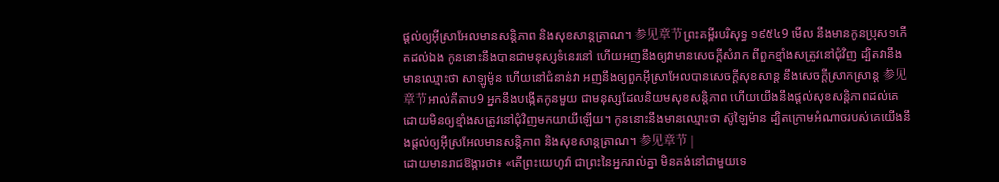ផ្ដល់ឲ្យអ៊ីស្រាអែលមានសន្តិភាព និងសុខសាន្តត្រាណ។ 参见章节ព្រះគម្ពីរបរិសុទ្ធ ១៩៥៤9 មើល នឹងមានកូនប្រុស១កើតដល់ឯង កូននោះនឹងបានជាមនុស្សទំនេរនៅ ហើយអញនឹងឲ្យវាមានសេចក្ដីសំរាក ពីពួកខ្មាំងសត្រូវនៅជុំវិញ ដ្បិតវានឹងមានឈ្មោះថា សាឡូម៉ូន ហើយនៅជំនាន់វា អញនឹងឲ្យពួកអ៊ីស្រាអែលបានសេចក្ដីសុខសាន្ត នឹងសេចក្ដីស្រាកស្រាន្ត 参见章节អាល់គីតាប9 អ្នកនឹងបង្កើតកូនមួយ ជាមនុស្សដែលនិយមសុខសន្តិភាព ហើយយើងនឹងផ្តល់សុខសន្តិភាពដល់គេ ដោយមិនឲ្យខ្មាំងសត្រូវនៅជុំវិញមកយាយីឡើយ។ កូននោះនឹងមានឈ្មោះថា ស៊ូឡៃម៉ាន ដ្បិតក្រោមអំណាចរបស់គេយើងនឹងផ្តល់ឲ្យអ៊ីស្រអែលមានសន្តិភាព និងសុខសាន្តត្រាណ។ 参见章节 |
ដោយមានរាជឱង្ការថា៖ «តើព្រះយេហូវ៉ា ជាព្រះនៃអ្នករាល់គ្នា មិនគង់នៅជាមួយទេ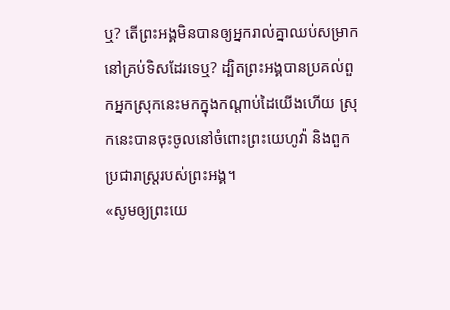ឬ? តើព្រះអង្គមិនបានឲ្យអ្នករាល់គ្នាឈប់សម្រាក នៅគ្រប់ទិសដែរទេឬ? ដ្បិតព្រះអង្គបានប្រគល់ពួកអ្នកស្រុកនេះមកក្នុងកណ្ដាប់ដៃយើងហើយ ស្រុកនេះបានចុះចូលនៅចំពោះព្រះយេហូវ៉ា និងពួកប្រជារាស្ត្ររបស់ព្រះអង្គ។
«សូមឲ្យព្រះយេ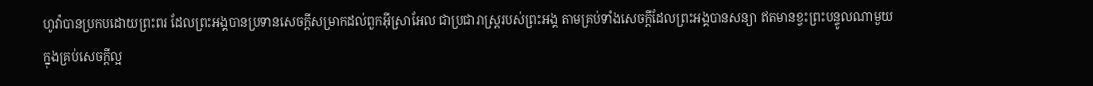ហូវ៉ាបានប្រកបដោយព្រះពរ ដែលព្រះអង្គបានប្រទានសេចក្ដីសម្រាកដល់ពួកអ៊ីស្រាអែល ជាប្រជារាស្ត្ររបស់ព្រះអង្គ តាមគ្រប់ទាំងសេចក្ដីដែលព្រះអង្គបានសន្យា ឥតមានខ្វះព្រះបន្ទូលណាមួយ ក្នុងគ្រប់សេចក្ដីល្អ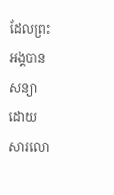ដែលព្រះអង្គបានសន្យា ដោយសារលោ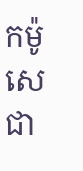កម៉ូសេ ជា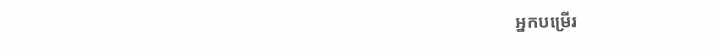អ្នកបម្រើរ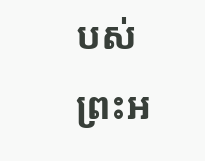បស់ព្រះអ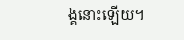ង្គនោះឡើយ។